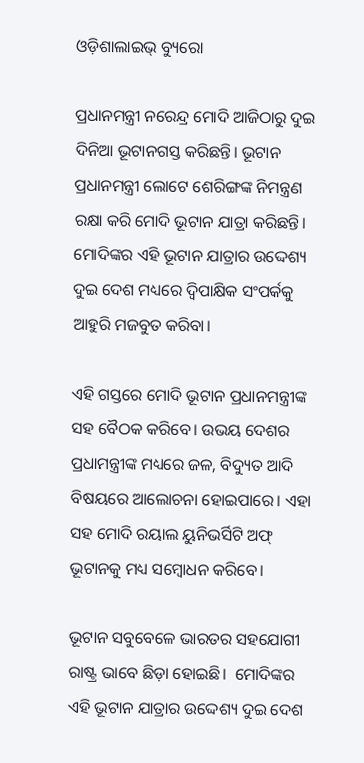ଓଡ଼ିଶାଲାଇଭ୍‌ ବ୍ୟୁରୋ

ପ୍ରଧାନମନ୍ତ୍ରୀ ନରେନ୍ଦ୍ର ମୋଦି ଆଜିଠାରୁ ଦୁଇ ଦିନିଆ ଭୂଟାନଗସ୍ତ କରିଛନ୍ତି। ଭୂଟାନ ପ୍ରଧାନମନ୍ତ୍ରୀ ଲୋଟେ ଶେରିଙ୍ଗଙ୍କ ନିମନ୍ତ୍ରଣ ରକ୍ଷା କରି ମୋଦି ଭୂଟାନ ଯାତ୍ରା କରିଛନ୍ତି। ମୋଦିଙ୍କର ଏହି ଭୂଟାନ ଯାତ୍ରାର ଉଦ୍ଦେଶ୍ୟ ଦୁଇ ଦେଶ ମଧ୍ୟରେ ଦ୍ୱିପାକ୍ଷିକ ସଂପର୍କକୁ ଆହୁରି ମଜବୁତ କରିବା।

ଏହି ଗସ୍ତରେ ମୋଦି ଭୂଟାନ ପ୍ରଧାନମନ୍ତ୍ରୀଙ୍କ ସହ ବୈଠକ କରିବେ। ଉଭୟ ଦେଶର ପ୍ରଧାମନ୍ତ୍ରୀଙ୍କ ମଧ୍ୟରେ ଜଳ, ବିଦ୍ୟୁତ ଆଦି ବିଷୟରେ ଆଲୋଚନା ହୋଇପାରେ। ଏହା ସହ ମୋଦି ରୟାଲ ୟୁନିଭର୍ସିଟି ଅଫ୍ ଭୂଟାନକୁ ମଧ୍ୟ ସମ୍ବୋଧନ କରିବେ।

ଭୂଟାନ ସବୁବେଳେ ଭାରତର ସହଯୋଗୀ ରାଷ୍ଟ୍ର ଭାବେ ଛିଡ଼ା ହୋଇଛି।  ମୋଦିଙ୍କର ଏହି ଭୂଟାନ ଯାତ୍ରାର ଉଦ୍ଦେଶ୍ୟ ଦୁଇ ଦେଶ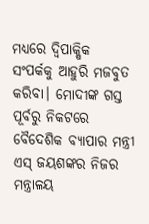ମଧ୍ୟରେ ଦ୍ୱିପାକ୍ଷିକ ସଂପର୍କକୁ ଆହୁରି ମଜବୁତ କରିବା। ମୋଦୀଙ୍କ ଗସ୍ତ ପୂର୍ବରୁ ନିକଟରେ ବୈଦେଶିକ ବ୍ୟାପାର ମନ୍ତ୍ରୀ ଏସ୍‌ ଜୟଶଙ୍କର ନିଜର ମନ୍ତ୍ରାଳୟ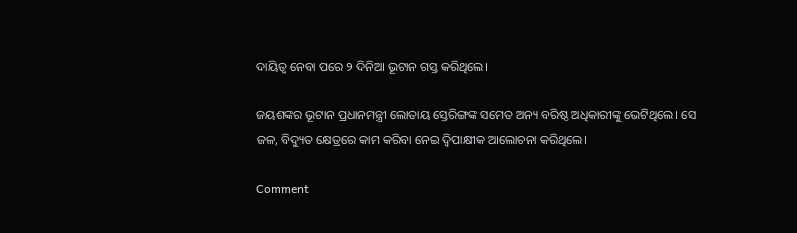ଦାୟିତ୍ୱ ନେବା ପରେ ୨ ଦିନିଆ ଭୂଟାନ ଗସ୍ତ କରିଥିଲେ।

ଜୟଶଙ୍କର ଭୂଟାନ ପ୍ରଧାନମନ୍ତ୍ରୀ ଲୋତାୟ ସ୍ତେରିଙ୍ଗଙ୍କ ସମେତ ଅନ୍ୟ ବରିଷ୍ଠ ଅଧିକାରୀଙ୍କୁ ଭେଟିଥିଲେ। ସେ ଜଳ, ବିଦ୍ୟୁତ କ୍ଷେତ୍ରରେ କାମ କରିବା ନେଇ ଦ୍ୱିପାକ୍ଷୀକ ଆଲୋଚନା କରିଥିଲେ।

Comment